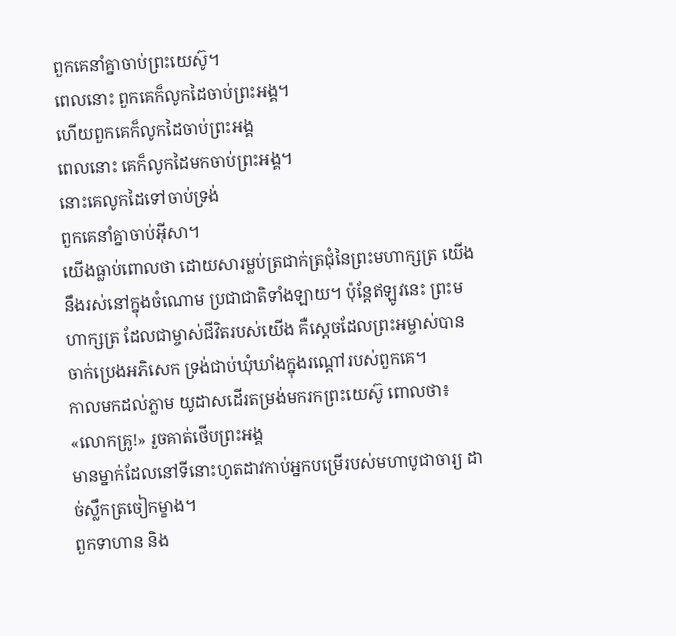ពួកគេនាំគ្នាចាប់ព្រះយេស៊ូ។
ពេលនោះ ពួកគេក៏លូកដៃចាប់ព្រះអង្គ។
ហើយពួកគេក៏លូកដៃចាប់ព្រះអង្គ
ពេលនោះ គេក៏លូកដៃមកចាប់ព្រះអង្គ។
នោះគេលូកដៃទៅចាប់ទ្រង់
ពួកគេនាំគ្នាចាប់អ៊ីសា។
យើងធ្លាប់ពោលថា ដោយសារម្លប់ត្រជាក់ត្រជុំនៃព្រះមហាក្សត្រ យើងនឹងរស់នៅក្នុងចំណោម ប្រជាជាតិទាំងឡាយ។ ប៉ុន្តែឥឡូវនេះ ព្រះមហាក្សត្រ ដែលជាម្ចាស់ជីវិតរបស់យើង គឺស្ដេចដែលព្រះអម្ចាស់បានចាក់ប្រេងអភិសេក ទ្រង់ជាប់ឃុំឃាំងក្នុងរណ្ដៅរបស់ពួកគេ។
កាលមកដល់ភ្លាម យូដាសដើរតម្រង់មករកព្រះយេស៊ូ ពោលថា៖ «លោកគ្រូ!» រួចគាត់ថើបព្រះអង្គ
មានម្នាក់ដែលនៅទីនោះហូតដាវកាប់អ្នកបម្រើរបស់មហាបូជាចារ្យ ដាច់ស្លឹកត្រចៀកម្ខាង។
ពួកទាហាន និង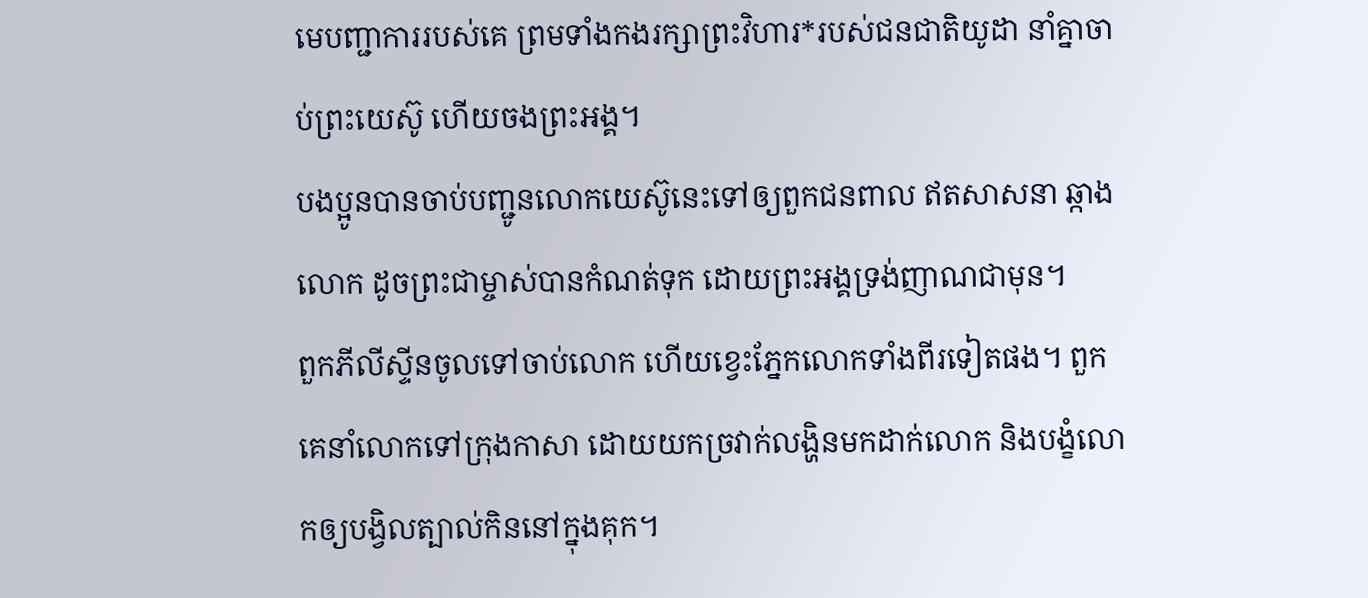មេបញ្ជាការរបស់គេ ព្រមទាំងកងរក្សាព្រះវិហារ*របស់ជនជាតិយូដា នាំគ្នាចាប់ព្រះយេស៊ូ ហើយចងព្រះអង្គ។
បងប្អូនបានចាប់បញ្ជូនលោកយេស៊ូនេះទៅឲ្យពួកជនពាល ឥតសាសនា ឆ្កាងលោក ដូចព្រះជាម្ចាស់បានកំណត់ទុក ដោយព្រះអង្គទ្រង់ញាណជាមុន។
ពួកភីលីស្ទីនចូលទៅចាប់លោក ហើយខ្វេះភ្នែកលោកទាំងពីរទៀតផង។ ពួកគេនាំលោកទៅក្រុងកាសា ដោយយកច្រវាក់លង្ហិនមកដាក់លោក និងបង្ខំលោកឲ្យបង្វិលត្បាល់កិននៅក្នុងគុក។